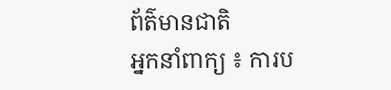ព័ត៌មានជាតិ
អ្នកនាំពាក្យ ៖ ការប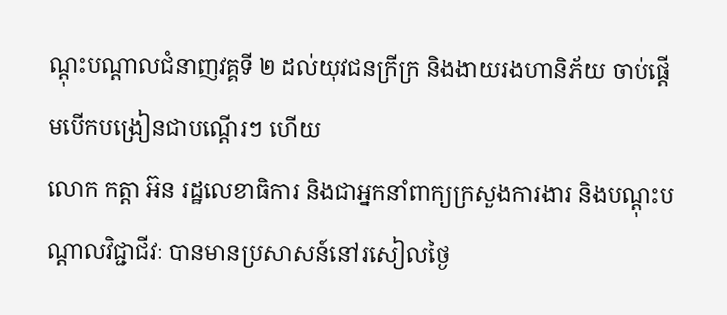ណ្ដុះបណ្ដាលជំនាញវគ្គទី ២ ដល់យុវជនក្រីក្រ និងងាយរងហានិភ័យ ចាប់ផ្ដើមបើកបង្រៀនជាបណ្តើរៗ ហើយ
លោក កត្តា អ៊ន រដ្ឋលេខាធិការ និងជាអ្នកនាំពាក្យក្រសួងការងារ និងបណ្ដុះបណ្ដាលវិជ្ជាជីវៈ បានមានប្រសាសន៍នៅរសៀលថ្ងៃ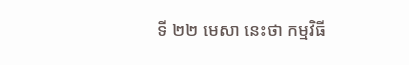ទី ២២ មេសា នេះថា កម្មវិធី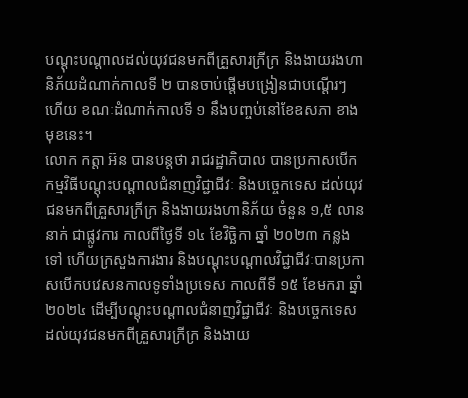បណ្ដុះបណ្ដាលដល់យុវជនមកពីគ្រួសារក្រីក្រ និងងាយរងហានិភ័យដំណាក់កាលទី ២ បានចាប់ផ្តើមបង្រៀនជាបណ្តើរៗ ហើយ ខណៈដំណាក់កាលទី ១ នឹងបញ្ចប់នៅខែឧសភា ខាងមុខនេះ។
លោក កត្តា អ៊ន បានបន្តថា រាជរដ្ឋាភិបាល បានប្រកាសបើកកម្មវិធីបណ្ដុះបណ្ដាលជំនាញវិជ្ជាជីវៈ និងបច្ចេកទេស ដល់យុវជនមកពីគ្រួសារក្រីក្រ និងងាយរងហានិភ័យ ចំនួន ១,៥ លាននាក់ ជាផ្លូវការ កាលពីថ្ងៃទី ១៤ ខែវិច្ឆិកា ឆ្នាំ ២០២៣ កន្លងទៅ ហើយក្រសួងការងារ និងបណ្ដុះបណ្ដាលវិជ្ជាជីវៈបានប្រកាសបើកបវេសនកាលទូទាំងប្រទេស កាលពីទី ១៥ ខែមករា ឆ្នាំ ២០២៤ ដើម្បីបណ្ដុះបណ្ដាលជំនាញវិជ្ជាជីវៈ និងបច្ចេកទេស ដល់យុវជនមកពីគ្រួសារក្រីក្រ និងងាយ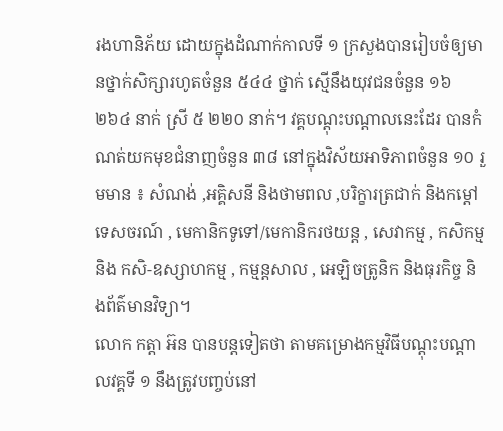រងហានិភ័យ ដោយក្នុងដំណាក់កាលទី ១ ក្រសួងបានរៀបចំឲ្យមានថ្នាក់សិក្សារហូតចំនួន ៥៤៤ ថ្នាក់ ស្មើនឹងយុវជនចំនួន ១៦ ២៦៤ នាក់ ស្រី ៥ ២២០ នាក់។ វគ្គបណ្ដុះបណ្ដាលនេះដែរ បានកំណត់យកមុខជំនាញចំនួន ៣៨ នៅក្នុងវិស័យអាទិភាពចំនួន ១០ រួមមាន ៖ សំណង់ ,អគ្គិសនី និងថាមពល ,បរិក្ខារត្រជាក់ និងកម្តៅ ទេសចរណ៍ , មេកានិកទូទៅ/មេកានិករថយន្ត , សេវាកម្ម , កសិកម្ម និង កសិ-ឧស្សាហកម្ម , កម្មន្តសាល , អេឡិចត្រូនិក និងធុរកិច្ច និងព័ត៌មានវិទ្យា។
លោក កត្តា អ៊ន បានបន្តទៀតថា តាមគម្រោងកម្មវិធីបណ្ដុះបណ្ដាលវគ្គទី ១ នឹងត្រូវបញ្ចប់នៅ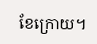ខែក្រោយ។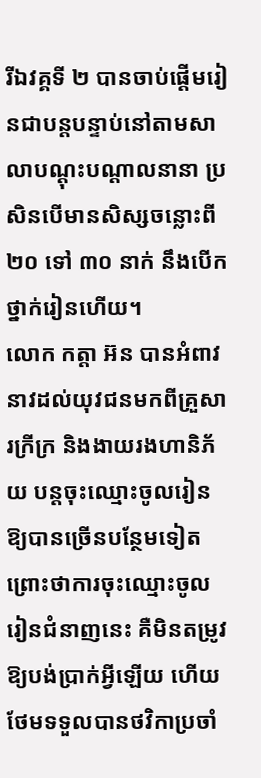រីឯវគ្គទី ២ បានចាប់ផ្តើមរៀនជាបន្តបន្ទាប់នៅតាមសាលាបណ្ដុះបណ្ដាលនានា ប្រសិនបើមានសិស្សចន្លោះពី ២០ ទៅ ៣០ នាក់ នឹងបើកថ្នាក់រៀនហើយ។
លោក កត្តា អ៊ន បានអំពាវនាវដល់យុវជនមកពីគ្រួសារក្រីក្រ និងងាយរងហានិភ័យ បន្តចុះឈ្មោះចូលរៀនឱ្យបានច្រើនបន្ថែមទៀត ព្រោះថាការចុះឈ្មោះចូលរៀនជំនាញនេះ គឺមិនតម្រូវឱ្យបង់ប្រាក់អ្វីឡើយ ហើយថែមទទួលបានថវិកាប្រចាំ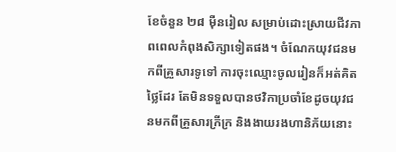ខែចំនួន ២៨ ម៉ឺនរៀល សម្រាប់ដោះស្រាយជីវភាពពេលកំពុងសិក្សាទៀតផង។ ចំណែកយុវជនមកពីគ្រួសារទូទៅ ការចុះឈ្មោះចូលរៀនក៏អត់គិតថ្លៃដែរ តែមិនទទួលបានថវិកាប្រចាំខែដូចយុវជនមកពីគ្រួសារក្រីក្រ និងងាយរងហានិភ័យនោះ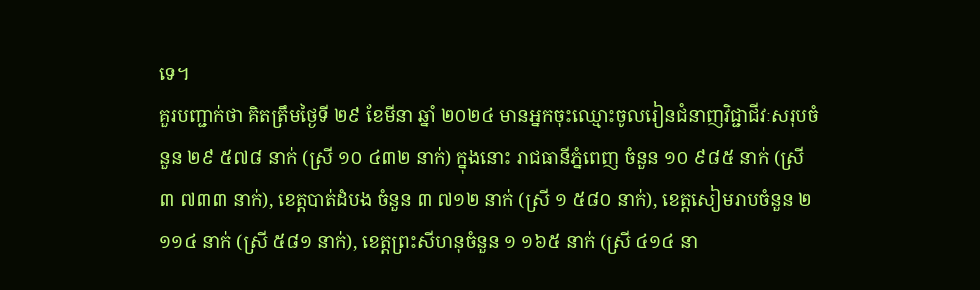ទេ។
គួរបញ្ជាក់ថា គិតត្រឹមថ្ងៃទី ២៩ ខែមីនា ឆ្នាំ ២០២៤ មានអ្នកចុះឈ្មោះចូលរៀនជំនាញវិជ្ជាជីវៈសរុបចំនួន ២៩ ៥៧៨ នាក់ (ស្រី ១០ ៤៣២ នាក់) ក្នុងនោះ រាជធានីភ្នំពេញ ចំនួន ១០ ៩៨៥ នាក់ (ស្រី ៣ ៧៣៣ នាក់), ខេត្តបាត់ដំបង ចំនួន ៣ ៧១២ នាក់ (ស្រី ១ ៥៨០ នាក់), ខេត្តសៀមរាបចំនួន ២ ១១៤ នាក់ (ស្រី ៥៨១ នាក់), ខេត្តព្រះសីហនុចំនួន ១ ១៦៥ នាក់ (ស្រី ៤១៤ នា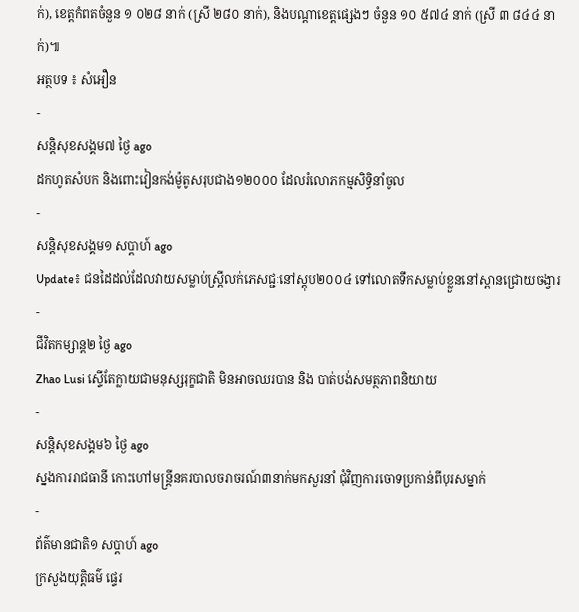ក់), ខេត្តកំពតចំនួន ១ ០២៨ នាក់ (ស្រី ២៨០ នាក់), និងបណ្ដាខេត្តផ្សេងៗ ចំនួន ១០ ៥៧៤ នាក់ (ស្រី ៣ ៨៤៤ នាក់)៕
អត្ថបទ ៖ សំអឿន
-
សន្តិសុខសង្គម៧ ថ្ងៃ ago
ដកហូតសំបក និងពោះវៀនកង់ម៉ូតូសរុបជាង១២០០០ ដែលរំលោភកម្មសិទ្ធិនាំចូល
-
សន្តិសុខសង្គម១ សប្តាហ៍ ago
Update៖ ជនដៃដល់ដែលវាយសម្លាប់ស្ត្រីលក់ភេសជ្ជៈនៅស្តុប២០០៤ ទៅលោតទឹកសម្លាប់ខ្លួននៅស្ពានជ្រោយចង្វារ
-
ជីវិតកម្សាន្ដ២ ថ្ងៃ ago
Zhao Lusi ស្ទើតែក្លាយជាមនុស្សរុក្ខជាតិ មិនអាចឈរបាន និង បាត់បង់សមត្ថភាពនិយាយ
-
សន្តិសុខសង្គម៦ ថ្ងៃ ago
ស្នងការរាជធានី កោះហៅមន្ត្រីនគរបាលចរាចរណ៍៣នាក់មកសួរនាំ ជុំវិញការចោទប្រកាន់ពីបុរសម្នាក់
-
ព័ត៌មានជាតិ១ សប្តាហ៍ ago
ក្រសួងយុត្តិធម៌ ផ្ទេរ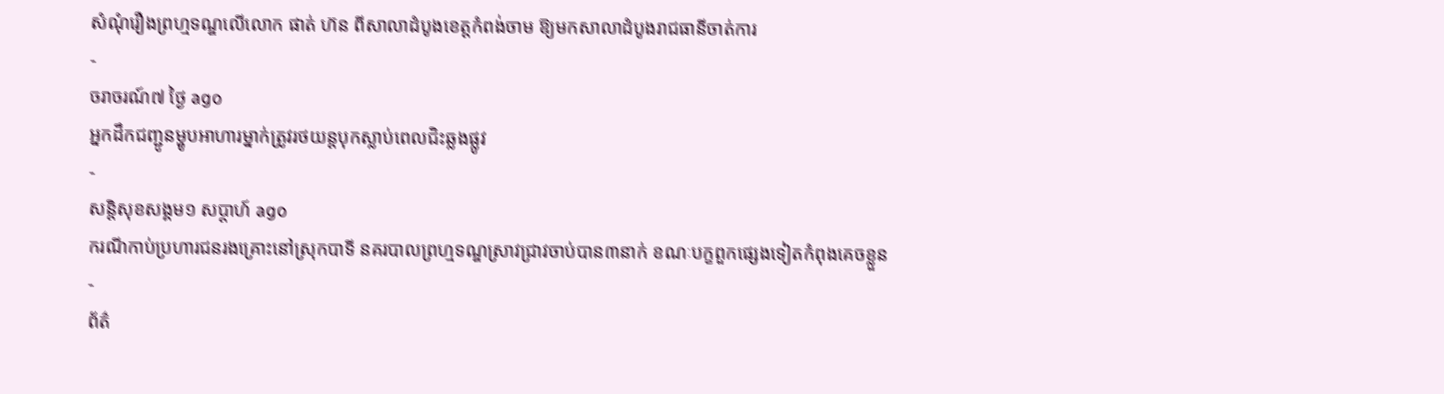សំណុំរឿងព្រហ្មទណ្ឌលើលោក ផាត់ ហ៊ន ពីសាលាដំបូងខេត្តកំពង់ចាម ឱ្យមកសាលាដំបូងរាជធានីចាត់ការ
-
ចរាចរណ៍៧ ថ្ងៃ ago
អ្នកដឹកជញ្ជូនម្ហូបអាហារម្នាក់ត្រូវរថយន្ដបុកស្លាប់ពេលជិះឆ្លងផ្លូវ
-
សន្តិសុខសង្គម១ សប្តាហ៍ ago
ករណីកាប់ប្រហារជនរងគ្រោះនៅស្រុកបាទី នគរបាលព្រហ្មទណ្ឌស្រាវជ្រាវចាប់បាន៣នាក់ ខណៈបក្ខពួកផ្សេងទៀតកំពុងគេចខ្លួន
-
ព័ត៌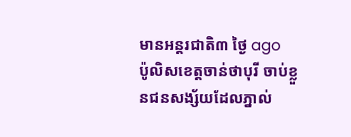មានអន្ដរជាតិ៣ ថ្ងៃ ago
ប៉ូលិសខេត្តចាន់ថាបុរី ចាប់ខ្លួនជនសង្ស័យដែលភ្នាល់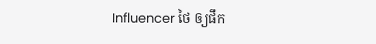Influencer ថៃ ឲ្យផឹក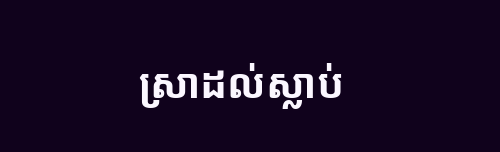ស្រាដល់ស្លាប់